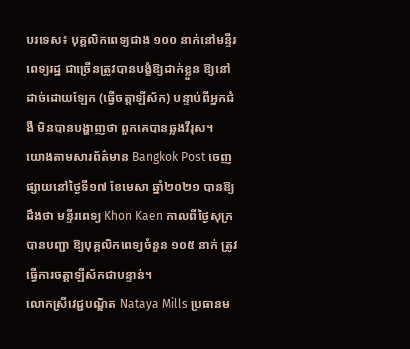បរទេស៖ បុគ្គលិកពេទ្យជាង ១០០ នាក់នៅមន្ទីរពេទ្យរដ្ឋ ជាច្រើនត្រូវបានបង្ខំឱ្យដាក់ខ្លួន ឱ្យនៅដាច់ដោយឡែក (ធ្វើចត្តាឡីស័ក) បន្ទាប់ពីអ្នកជំងឺ មិនបានបង្ហាញថា ពួកគេបានឆ្លងវីរុស។
យោងតាមសារព័ត៌មាន Bangkok Post ចេញផ្សាយនៅថ្ងៃទី១៧ ខែមេសា ឆ្នាំ២០២១ បានឱ្យដឹងថា មន្ទីរពេទ្យ Khon Kaen កាលពីថ្ងៃសុក្របានបញ្ជា ឱ្យបុគ្គលិកពេទ្យចំនួន ១០៥ នាក់ ត្រូវធ្វើការចត្តាឡីស័កជាបន្ទាន់។
លោកស្រីវេជ្ជបណ្ឌិត Nataya Mills ប្រធានម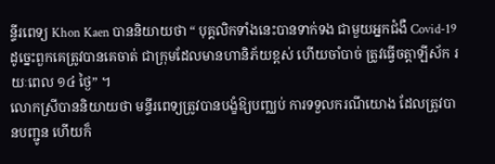ន្ទីរពេទ្យ Khon Kaen បាននិយាយថា “ បុគ្គលិកទាំងនេះបានទាក់ទង ជាមួយអ្នកជំងឺ Covid-19 ដូច្នេះពួកគេត្រូវបានគេចាត់ ជាក្រុមដែលមានហានិភ័យខ្ពស់ ហើយចាំបាច់ ត្រូវធ្វើចត្តាឡីស័ក រយៈពេល ១៤ ថ្ងៃ” ។
លោកស្រីបាននិយាយថា មន្ទីរពេទ្យត្រូវបានបង្ខំឱ្យបញ្ឈប់ ការទទួលករណីយោង ដែលត្រូវបានបញ្ជូន ហើយក៏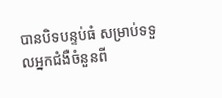បានបិទបន្ទប់ធំ សម្រាប់ទទួលអ្នកជំងឺចំនួនពី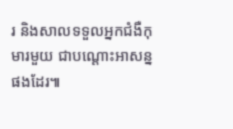រ និងសាលទទួលអ្នកជំងឺកុមារមួយ ជាបណ្តោះអាសន្នផងដែរ៕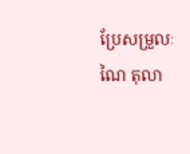ប្រែសម្រួលៈ ណៃ តុលា